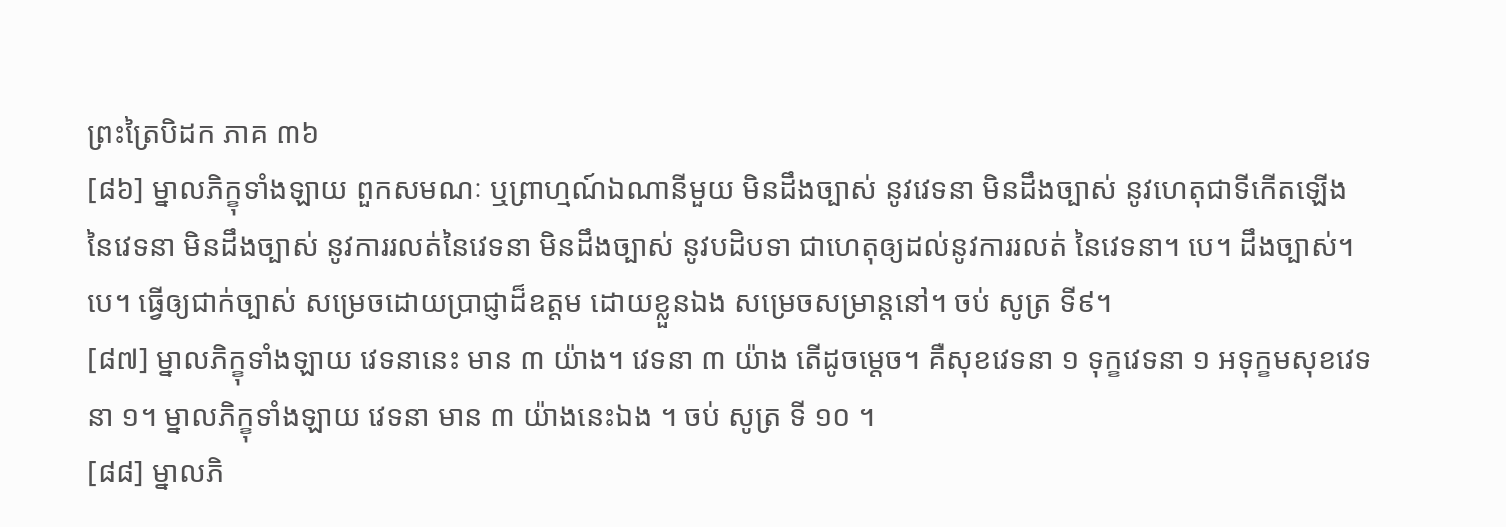ព្រះត្រៃបិដក ភាគ ៣៦
[៨៦] ម្នាលភិក្ខុទាំងឡាយ ពួកសមណៈ ឬព្រាហ្មណ៍ឯណានីមួយ មិនដឹងច្បាស់ នូវវេទនា មិនដឹងច្បាស់ នូវហេតុជាទីកើតឡើង នៃវេទនា មិនដឹងច្បាស់ នូវការរលត់នៃវេទនា មិនដឹងច្បាស់ នូវបដិបទា ជាហេតុឲ្យដល់នូវការរលត់ នៃវេទនា។ បេ។ ដឹងច្បាស់។ បេ។ ធ្វើឲ្យជាក់ច្បាស់ សម្រេចដោយប្រាជ្ញាដ៏ឧត្តម ដោយខ្លួនឯង សម្រេចសម្រាន្តនៅ។ ចប់ សូត្រ ទី៩។
[៨៧] ម្នាលភិក្ខុទាំងឡាយ វេទនានេះ មាន ៣ យ៉ាង។ វេទនា ៣ យ៉ាង តើដូចម្តេច។ គឺសុខវេទនា ១ ទុក្ខវេទនា ១ អទុក្ខមសុខវេទនា ១។ ម្នាលភិក្ខុទាំងឡាយ វេទនា មាន ៣ យ៉ាងនេះឯង ។ ចប់ សូត្រ ទី ១០ ។
[៨៨] ម្នាលភិ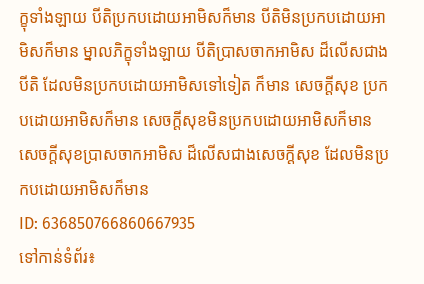ក្ខុទាំងឡាយ បីតិប្រកបដោយអាមិសក៏មាន បីតិមិនប្រកបដោយអាមិសក៏មាន ម្នាលភិក្ខុទាំងឡាយ បីតិប្រាសចាកអាមិស ដ៏លើសជាងបីតិ ដែលមិនប្រកបដោយអាមិសទៅទៀត ក៏មាន សេចក្តីសុខ ប្រកបដោយអាមិសក៏មាន សេចក្តីសុខមិនប្រកបដោយអាមិសក៏មាន សេចក្តីសុខប្រាសចាកអាមិស ដ៏លើសជាងសេចក្តីសុខ ដែលមិនប្រកបដោយអាមិសក៏មាន
ID: 636850766860667935
ទៅកាន់ទំព័រ៖